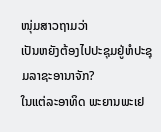ໜຸ່ມສາວຖາມວ່າ
ເປັນຫຍັງຕ້ອງໄປປະຊຸມຢູ່ຫໍປະຊຸມລາຊະອານາຈັກ?
ໃນແຕ່ລະອາທິດ ພະຍານພະເຢ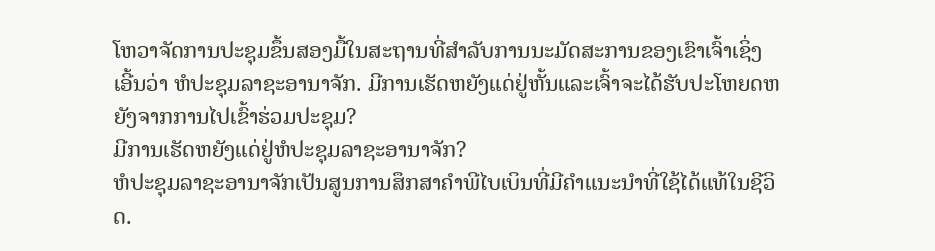ໂຫວາຈັດການປະຊຸມຂຶ້ນສອງມື້ໃນສະຖານທີ່ສຳລັບການນະມັດສະການຂອງເຂົາເຈົ້າເຊິ່ງເອີ້ນວ່າ ຫໍປະຊຸມລາຊະອານາຈັກ. ມີການເຮັດຫຍັງແດ່ຢູ່ຫັ້ນແລະເຈົ້າຈະໄດ້ຮັບປະໂຫຍດຫຍັງຈາກການໄປເຂົ້າຮ່ວມປະຊຸມ?
ມີການເຮັດຫຍັງແດ່ຢູ່ຫໍປະຊຸມລາຊະອານາຈັກ?
ຫໍປະຊຸມລາຊະອານາຈັກເປັນສູນການສຶກສາຄຳພີໄບເບິນທີ່ມີຄຳແນະນຳທີ່ໃຊ້ໄດ້ແທ້ໃນຊີວິດ.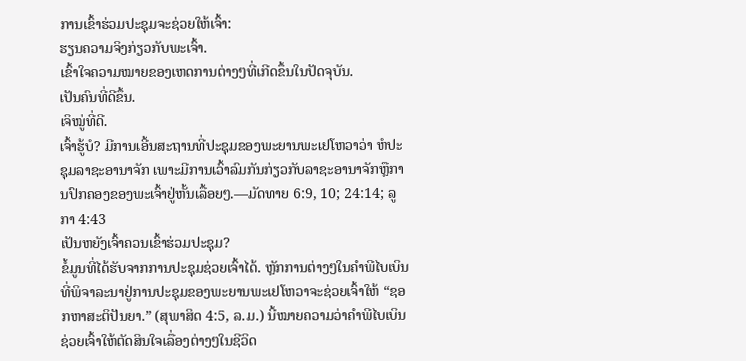ການເຂົ້າຮ່ວມປະຊຸມຈະຊ່ວຍໃຫ້ເຈົ້າ:
ຮຽນຄວາມຈິງກ່ຽວກັບພະເຈົ້າ.
ເຂົ້າໃຈຄວາມໝາຍຂອງເຫດການຕ່າງໆທີ່ເກີດຂຶ້ນໃນປັດຈຸບັນ.
ເປັນຄົນທີ່ດີຂຶ້ນ.
ເຈິໝູ່ທີ່ດີ.
ເຈົ້າຮູ້ບໍ? ມີການເອີ້ນສະຖານທີ່ປະຊຸມຂອງພະຍານພະເຢໂຫວາວ່າ ຫໍປະຊຸມລາຊະອານາຈັກ ເພາະມີການເວົ້າລົມກັນກ່ຽວກັບລາຊະອານາຈັກຫຼືການປົກຄອງຂອງພະເຈົ້າຢູ່ຫັ້ນເລື້ອຍໆ.—ມັດທາຍ 6:9, 10; 24:14; ລູກາ 4:43
ເປັນຫຍັງເຈົ້າຄວນເຂົ້າຮ່ວມປະຊຸມ?
ຂໍ້ມູນທີ່ໄດ້ຮັບຈາກການປະຊຸມຊ່ວຍເຈົ້າໄດ້. ຫຼັກການຕ່າງໆໃນຄຳພີໄບເບິນທີ່ພິຈາລະນາຢູ່ການປະຊຸມຂອງພະຍານພະເຢໂຫວາຈະຊ່ວຍເຈົ້າໃຫ້ “ຊອກຫາສະຕິປັນຍາ.” (ສຸພາສິດ 4:5, ລ.ມ.) ນີ້ໝາຍຄວາມວ່າຄຳພີໄບເບິນຊ່ວຍເຈົ້າໃຫ້ຕັດສິນໃຈເລື່ອງຕ່າງໆໃນຊີວິດ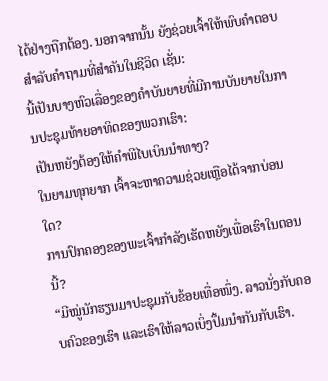ໄດ້ຢ່າງຖືກຕ້ອງ. ນອກຈາກນັ້ນ ຍັງຊ່ວຍເຈົ້າໃຫ້ພົບຄຳຕອບສຳລັບຄຳຖາມທີ່ສຳຄັນໃນຊີວິດ ເຊັ່ນ:
ນີ້ເປັນບາງຫົວເລື່ອງຂອງຄຳບັນຍາຍທີ່ມີການບັນຍາຍໃນການປະຊຸມທ້າຍອາທິດຂອງພວກເຮົາ:
ເປັນຫຍັງຕ້ອງໃຫ້ຄຳພີໄບເບິນນຳທາງ?
ໃນຍາມທຸກຍາກ ເຈົ້າຈະຫາຄວາມຊ່ວຍເຫຼືອໄດ້ຈາກບ່ອນໃດ?
ການປົກຄອງຂອງພະເຈົ້າກຳລັງເຮັດຫຍັງເພື່ອເຮົາໃນຕອນນີ້?
“ມີໝູ່ນັກຮຽນມາປະຊຸມກັບຂ້ອຍເທື່ອໜຶ່ງ. ລາວນັ່ງກັບຄອບຄົວຂອງເຮົາ ແລະເຮົາໃຫ້ລາວເບິ່ງປຶ້ມນຳກັນກັບເຮົາ.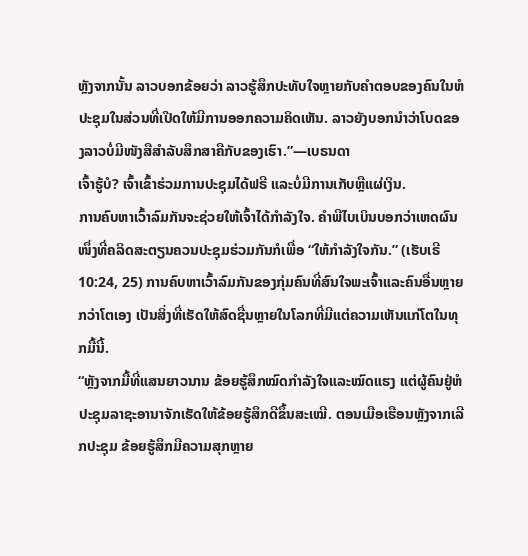ຫຼັງຈາກນັ້ນ ລາວບອກຂ້ອຍວ່າ ລາວຮູ້ສຶກປະທັບໃຈຫຼາຍກັບຄຳຕອບຂອງຄົນໃນຫໍປະຊຸມໃນສ່ວນທີ່ເປີດໃຫ້ມີການອອກຄວາມຄິດເຫັນ. ລາວຍັງບອກນຳວ່າໂບດຂອງລາວບໍ່ມີໜັງສືສຳລັບສຶກສາຄືກັບຂອງເຮົາ.”—ເບຣນດາ
ເຈົ້າຮູ້ບໍ? ເຈົ້າເຂົ້າຮ່ວມການປະຊຸມໄດ້ຟຣີ ແລະບໍ່ມີການເກັບຫຼືແຜ່ເງິນ.
ການຄົບຫາເວົ້າລົມກັນຈະຊ່ວຍໃຫ້ເຈົ້າໄດ້ກຳລັງໃຈ. ຄຳພີໄບເບິນບອກວ່າເຫດຜົນໜຶ່ງທີ່ຄລິດສະຕຽນຄວນປະຊຸມຮ່ວມກັນກໍເພື່ອ “ໃຫ້ກຳລັງໃຈກັນ.” (ເຮັບເຣີ 10:24, 25) ການຄົບຫາເວົ້າລົມກັນຂອງກຸ່ມຄົນທີ່ສົນໃຈພະເຈົ້າແລະຄົນອື່ນຫຼາຍກວ່າໂຕເອງ ເປັນສິ່ງທີ່ເຮັດໃຫ້ສົດຊື່ນຫຼາຍໃນໂລກທີ່ມີແຕ່ຄວາມເຫັນແກ່ໂຕໃນທຸກມື້ນີ້.
“ຫຼັງຈາກມື້ທີ່ແສນຍາວນານ ຂ້ອຍຮູ້ສຶກໝົດກຳລັງໃຈແລະໝົດແຮງ ແຕ່ຜູ້ຄົນຢູ່ຫໍປະຊຸມລາຊະອານາຈັກເຮັດໃຫ້ຂ້ອຍຮູ້ສຶກດີຂຶ້ນສະເໝີ. ຕອນເມືອເຮືອນຫຼັງຈາກເລີກປະຊຸມ ຂ້ອຍຮູ້ສຶກມີຄວາມສຸກຫຼາຍ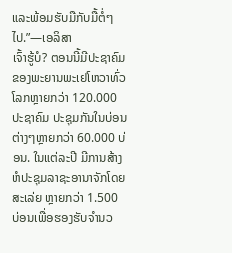ແລະພ້ອມຮັບມືກັບມື້ຕໍ່ໆໄປ.”—ເອລິສາ
ເຈົ້າຮູ້ບໍ? ຕອນນີ້ມີປະຊາຄົມຂອງພະຍານພະເຢໂຫວາທົ່ວໂລກຫຼາຍກວ່າ 120.000 ປະຊາຄົມ ປະຊຸມກັນໃນບ່ອນຕ່າງໆຫຼາຍກວ່າ 60.000 ບ່ອນ. ໃນແຕ່ລະປີ ມີການສ້າງຫໍປະຊຸມລາຊະອານາຈັກໂດຍສະເລ່ຍ ຫຼາຍກວ່າ 1.500 ບ່ອນເພື່ອຮອງຮັບຈຳນວ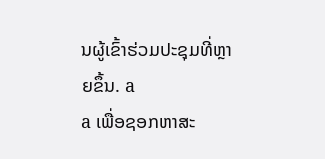ນຜູ້ເຂົ້າຮ່ວມປະຊຸມທີ່ຫຼາຍຂຶ້ນ. a
a ເພື່ອຊອກຫາສະ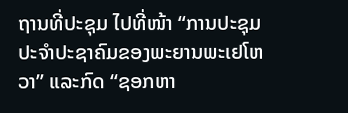ຖານທີ່ປະຊຸມ ໄປທີ່ໜ້າ “ການປະຊຸມປະຈຳປະຊາຄົມຂອງພະຍານພະເຢໂຫວາ” ແລະກົດ “ຊອກຫາ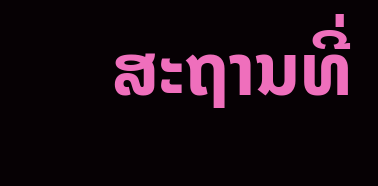ສະຖານທີ່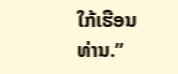ໃກ້ເຮືອນທ່ານ.”